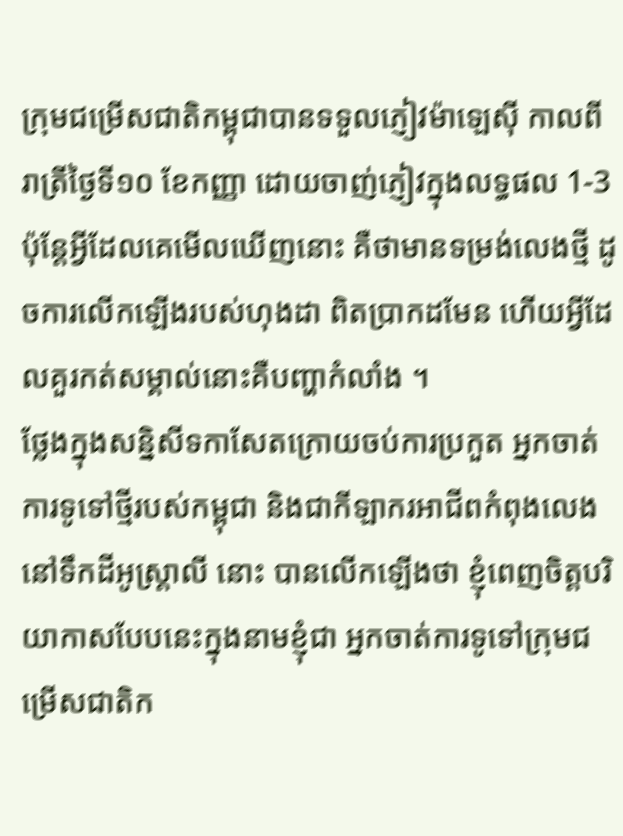ក្រុមជម្រើសជាតិកម្ពុជាបានទទួលភ្ញៀវម៉ាឡេស៊ី កាលពីរាត្រីថ្ងៃទី១០ ខែកញ្ញា ដោយចាញ់ភ្ញៀវក្នុងលទ្ធផល 1-3 ប៉ុន្តែអ្វីដែលគេមើលឃើញនោះ គឺថាមានទម្រង់លេងថ្មី ដូចការលើកឡើងរបស់ហុងដា ពិតប្រាកដមែន ហើយអ្វីដែលគួរកត់សម្គាល់នោះគឺបញ្ហាកំលាំង ។
ថ្លែងក្នុងសន្និសីទកាសែតក្រោយចប់ការប្រកួត អ្នកចាត់ការទូទៅថ្មីរបស់កម្ពុជា និងជាកីឡាករអាជីពកំពុងលេងនៅទឹកដីអូស្ត្រាលី នោះ បានលើកឡើងថា ខ្ញុំពេញចិត្តបរិយាកាសបែបនេះក្នុងនាមខ្ញុំជា អ្នកចាត់ការទូទៅក្រុមជម្រើសជាតិក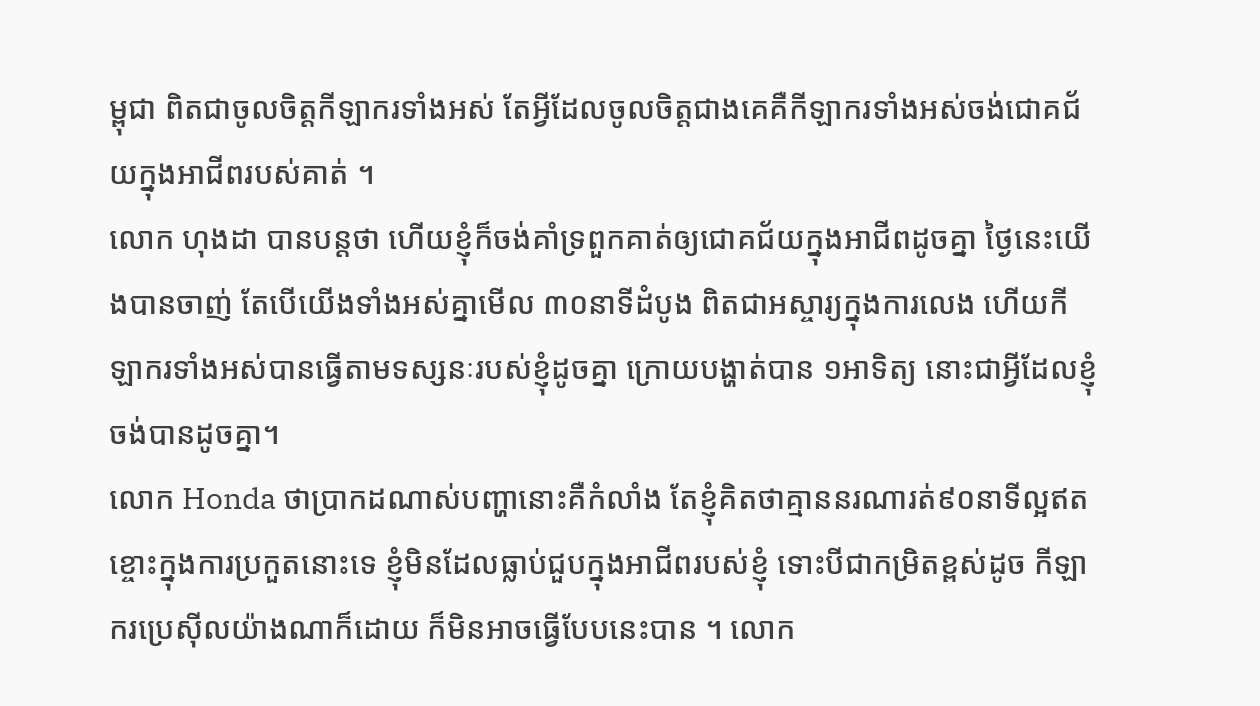ម្ពុជា ពិតជាចូលចិត្តកីឡាករទាំងអស់ តែអ្វីដែលចូលចិត្តជាងគេគឺកីឡាករទាំងអស់ចង់ជោគជ័យក្នុងអាជីពរបស់គាត់ ។
លោក ហុងដា បានបន្តថា ហើយខ្ញុំក៏ចង់គាំទ្រពួកគាត់ឲ្យជោគជ័យក្នុងអាជីពដូចគ្នា ថ្ងៃនេះយើងបានចាញ់ តែបើយើងទាំងអស់គ្នាមើល ៣០នាទីដំបូង ពិតជាអស្ចារ្យក្នុងការលេង ហើយកីឡាករទាំងអស់បានធ្វើតាមទស្សនៈរបស់ខ្ញុំដូចគ្នា ក្រោយបង្ហាត់បាន ១អាទិត្យ នោះជាអ្វីដែលខ្ញុំចង់បានដូចគ្នា។
លោក Honda ថាប្រាកដណាស់បញ្ហានោះគឺកំលាំង តែខ្ញុំគិតថាគ្មាននរណារត់៩០នាទីល្អឥតខ្ចោះក្នុងការប្រកួតនោះទេ ខ្ញុំមិនដែលធ្លាប់ជួបក្នុងអាជីពរបស់ខ្ញុំ ទោះបីជាកម្រិតខ្ពស់ដូច កីឡាករប្រេស៊ីលយ៉ាងណាក៏ដោយ ក៏មិនអាចធ្វើបែបនេះបាន ។ លោក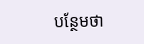បន្ថែមថា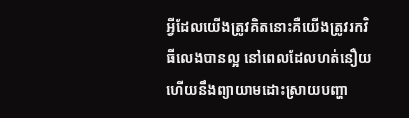អ្វីដែលយើងត្រូវគិតនោះគឺយើងត្រូវរកវិធីលេងបានល្អ នៅពេលដែលហត់នឿយ ហើយនឹងព្យាយាមដោះស្រាយបញ្ហា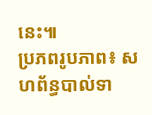នេះ៕
ប្រភពរូបភាព៖ សហព័ន្ធបាល់ទា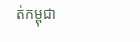ត់កម្ពុជា